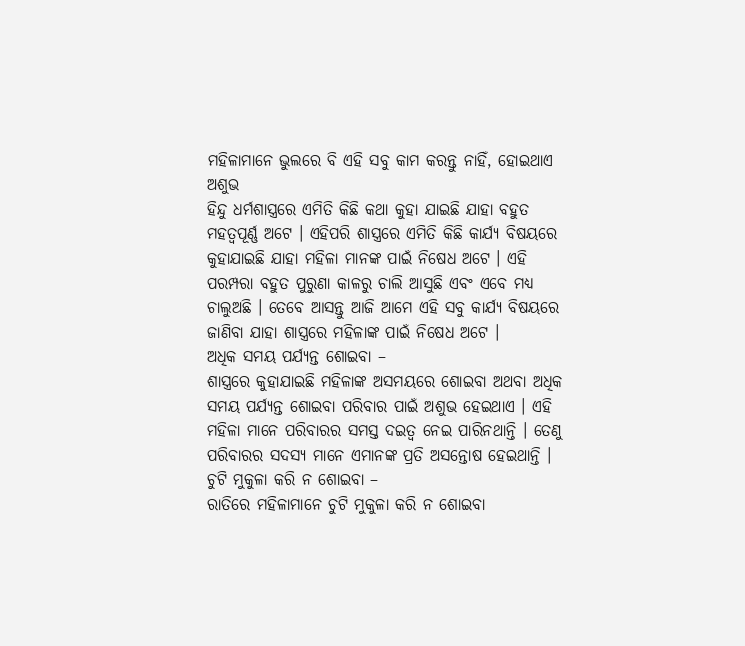ମହିଳାମାନେ ଭୁଲରେ ବି ଏହି ସବୁ କାମ କରନ୍ତୁ ନାହିଁ, ହୋଇଥାଏ ଅଶୁଭ
ହିନ୍ଦୁ ଧର୍ମଶାସ୍ତ୍ରରେ ଏମିତି କିଛି କଥା କୁହା ଯାଇଛି ଯାହା ବହୁତ ମହତ୍ବପୂର୍ଣ୍ଣ ଅଟେ । ଏହିପରି ଶାସ୍ତ୍ରରେ ଏମିତି କିଛି କାର୍ଯ୍ୟ ବିଷୟରେ କୁହାଯାଇଛି ଯାହା ମହିଳା ମାନଙ୍କ ପାଇଁ ନିଷେଧ ଅଟେ । ଏହି ପରମ୍ପରା ବହୁତ ପୁରୁଣା କାଳରୁ ଚାଲି ଆସୁଛି ଏବଂ ଏବେ ମଧ୍ୟ ଚାଲୁଅଛି । ତେବେ ଆସନ୍ତୁ ଆଜି ଆମେ ଏହି ସବୁ କାର୍ଯ୍ୟ ବିଷୟରେ ଜାଣିବା ଯାହା ଶାସ୍ତ୍ରରେ ମହିଳାଙ୍କ ପାଇଁ ନିଷେଧ ଅଟେ ।
ଅଧିକ ସମୟ ପର୍ଯ୍ୟନ୍ତ ଶୋଇବା –
ଶାସ୍ତ୍ରରେ କୁହାଯାଇଛି ମହିଳାଙ୍କ ଅସମୟରେ ଶୋଇବା ଅଥବା ଅଧିକ ସମୟ ପର୍ଯ୍ୟନ୍ତ ଶୋଇବା ପରିବାର ପାଇଁ ଅଶୁଭ ହେଇଥାଏ । ଏହି ମହିଳା ମାନେ ପରିବାରର ସମସ୍ତ ଦଇତ୍ଵ ନେଇ ପାରିନଥାନ୍ତି । ତେଣୁ ପରିବାରର ସଦସ୍ୟ ମାନେ ଏମାନଙ୍କ ପ୍ରତି ଅସନ୍ତୋଷ ହେଇଥାନ୍ତି ।
ଚୁଟି ମୁକୁଳା କରି ନ ଶୋଇବା –
ରାତିରେ ମହିଳାମାନେ ଚୁଟି ମୁକୁଳା କରି ନ ଶୋଇବା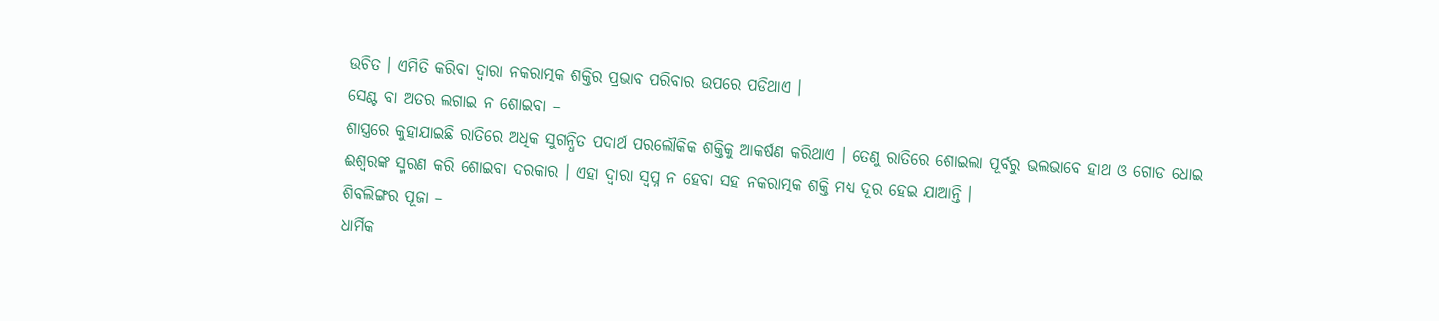ଉଚିତ । ଏମିତି କରିବା ଦ୍ଵାରା ନକରାତ୍ମକ ଶକ୍ତିର ପ୍ରଭାବ ପରିବାର ଉପରେ ପଡିଥାଏ ।
ସେଣ୍ଟ ବା ଅତର ଲଗାଇ ନ ଶୋଇବା –
ଶାସ୍ତ୍ରରେ କୁହାଯାଇଛି ରାତିରେ ଅଧିକ ସୁଗନ୍ଧିତ ପଦାର୍ଥ ପରଲୌକିକ ଶକ୍ତିକୁ ଆକର୍ଷଣ କରିଥାଏ । ତେଣୁ ରାତିରେ ଶୋଇଲା ପୂର୍ବରୁ ଭଲଭାବେ ହାଥ ଓ ଗୋଡ ଧୋଇ ଈଶ୍ବରଙ୍କ ସ୍ମରଣ କରି ଶୋଇବା ଦରକାର । ଏହା ଦ୍ଵାରା ସ୍ଵପ୍ନ ନ ହେବା ସହ ନକରାତ୍ମକ ଶକ୍ତି ମଧ୍ୟ ଦୂର ହେଇ ଯାଆନ୍ତି ।
ଶିବଲିଙ୍ଗର ପୂଜା –
ଧାର୍ମିକ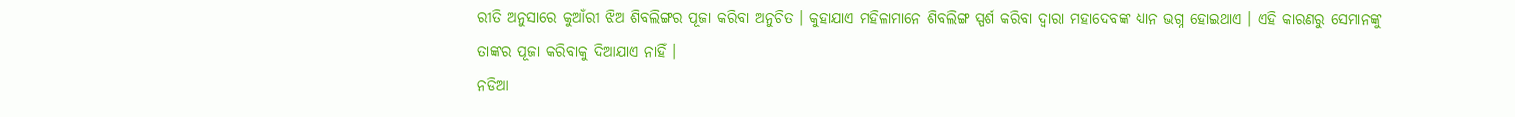ରୀତି ଅନୁସାରେ କୁଆଁରୀ ଝିଅ ଶିବଲିଙ୍ଗର ପୂଜା କରିବା ଅନୁଚିତ । କୁହାଯାଏ ମହିଳାମାନେ ଶିବଲିଙ୍ଗ ସ୍ପର୍ଶ କରିବା ଦ୍ଵାରା ମହାଦେବଙ୍କ ଧ୍ୟାନ ଭଗ୍ନ ହୋଇଥାଏ । ଏହି କାରଣରୁ ସେମାନଙ୍କୁ ତାଙ୍କର ପୂଜା କରିବାକୁ ଦିଆଯାଏ ନାହିଁ ।
ନଡିଆ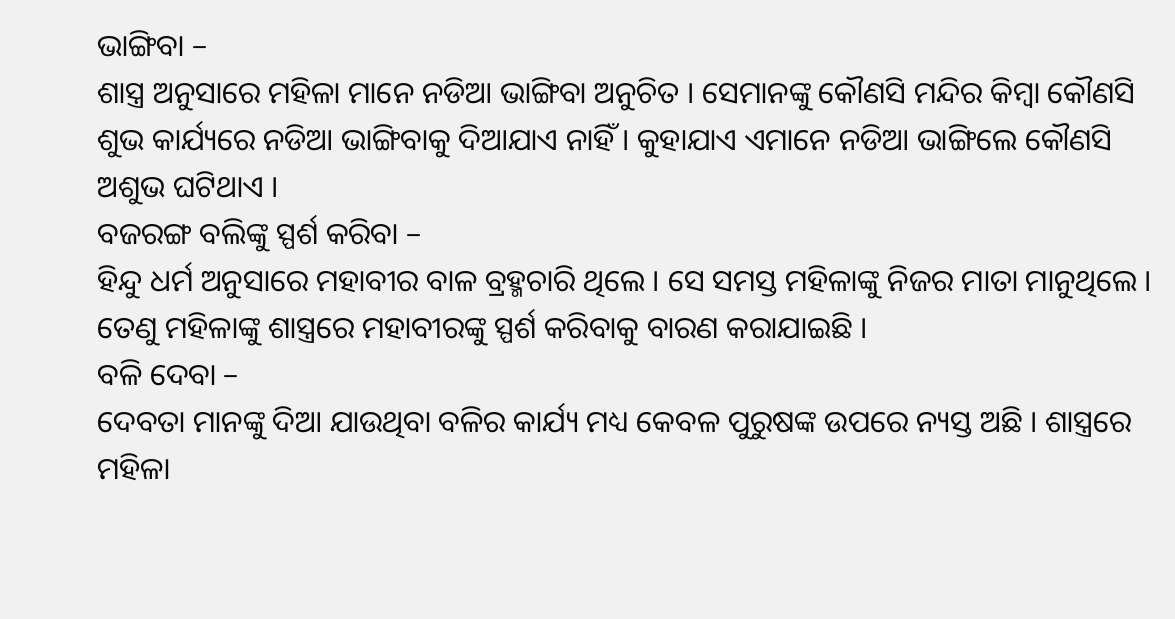ଭାଙ୍ଗିବା –
ଶାସ୍ତ୍ର ଅନୁସାରେ ମହିଳା ମାନେ ନଡିଆ ଭାଙ୍ଗିବା ଅନୁଚିତ । ସେମାନଙ୍କୁ କୌଣସି ମନ୍ଦିର କିମ୍ବା କୌଣସି ଶୁଭ କାର୍ଯ୍ୟରେ ନଡିଆ ଭାଙ୍ଗିବାକୁ ଦିଆଯାଏ ନାହିଁ । କୁହାଯାଏ ଏମାନେ ନଡିଆ ଭାଙ୍ଗିଲେ କୌଣସି ଅଶୁଭ ଘଟିଥାଏ ।
ବଜରଙ୍ଗ ବଲିଙ୍କୁ ସ୍ପର୍ଶ କରିବା –
ହିନ୍ଦୁ ଧର୍ମ ଅନୁସାରେ ମହାବୀର ବାଳ ବ୍ରହ୍ମଚାରି ଥିଲେ । ସେ ସମସ୍ତ ମହିଳାଙ୍କୁ ନିଜର ମାତା ମାନୁଥିଲେ । ତେଣୁ ମହିଳାଙ୍କୁ ଶାସ୍ତ୍ରରେ ମହାବୀରଙ୍କୁ ସ୍ପର୍ଶ କରିବାକୁ ବାରଣ କରାଯାଇଛି ।
ବଳି ଦେବା –
ଦେବତା ମାନଙ୍କୁ ଦିଆ ଯାଉଥିବା ବଳିର କାର୍ଯ୍ୟ ମଧ୍ୟ କେବଳ ପୁରୁଷଙ୍କ ଉପରେ ନ୍ୟସ୍ତ ଅଛି । ଶାସ୍ତ୍ରରେ ମହିଳା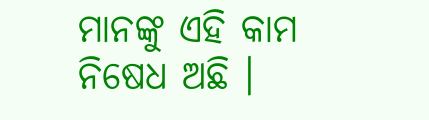ମାନଙ୍କୁ ଏହି କାମ ନିଷେଧ ଅଛି ।